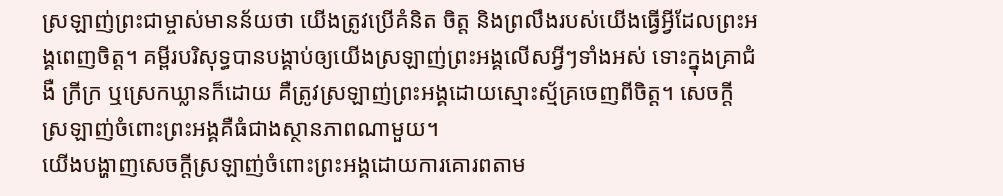ស្រឡាញ់ព្រះជាម្ចាស់មានន័យថា យើងត្រូវប្រើគំនិត ចិត្ត និងព្រលឹងរបស់យើងធ្វើអ្វីដែលព្រះអង្គពេញចិត្ត។ គម្ពីរបរិសុទ្ធបានបង្គាប់ឲ្យយើងស្រឡាញ់ព្រះអង្គលើសអ្វីៗទាំងអស់ ទោះក្នុងគ្រាជំងឺ ក្រីក្រ ឬស្រេកឃ្លានក៏ដោយ គឺត្រូវស្រឡាញ់ព្រះអង្គដោយស្មោះស្ម័គ្រចេញពីចិត្ត។ សេចក្តីស្រឡាញ់ចំពោះព្រះអង្គគឺធំជាងស្ថានភាពណាមួយ។
យើងបង្ហាញសេចក្តីស្រឡាញ់ចំពោះព្រះអង្គដោយការគោរពតាម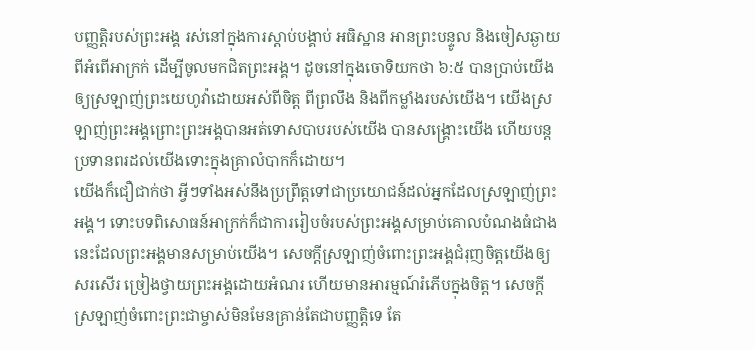បញ្ញត្តិរបស់ព្រះអង្គ រស់នៅក្នុងការស្តាប់បង្គាប់ អធិស្ឋាន អានព្រះបន្ទូល និងចៀសឆ្ងាយពីអំពើអាក្រក់ ដើម្បីចូលមកជិតព្រះអង្គ។ ដូចនៅក្នុងចោទិយកថា ៦:៥ បានប្រាប់យើងឲ្យស្រឡាញ់ព្រះយេហូវ៉ាដោយអស់ពីចិត្ត ពីព្រលឹង និងពីកម្លាំងរបស់យើង។ យើងស្រឡាញ់ព្រះអង្គព្រោះព្រះអង្គបានអត់ទោសបាបរបស់យើង បានសង្គ្រោះយើង ហើយបន្តប្រទានពរដល់យើងទោះក្នុងគ្រាលំបាកក៏ដោយ។
យើងក៏ជឿជាក់ថា អ្វីៗទាំងអស់នឹងប្រព្រឹត្តទៅជាប្រយោជន៍ដល់អ្នកដែលស្រឡាញ់ព្រះអង្គ។ ទោះបទពិសោធន៍អាក្រក់ក៏ជាការរៀបចំរបស់ព្រះអង្គសម្រាប់គោលបំណងធំជាងនេះដែលព្រះអង្គមានសម្រាប់យើង។ សេចក្តីស្រឡាញ់ចំពោះព្រះអង្គជំរុញចិត្តយើងឲ្យសរសើរ ច្រៀងថ្វាយព្រះអង្គដោយអំណរ ហើយមានអារម្មណ៍រំភើបក្នុងចិត្ត។ សេចក្តីស្រឡាញ់ចំពោះព្រះជាម្ចាស់មិនមែនគ្រាន់តែជាបញ្ញត្តិទេ តែ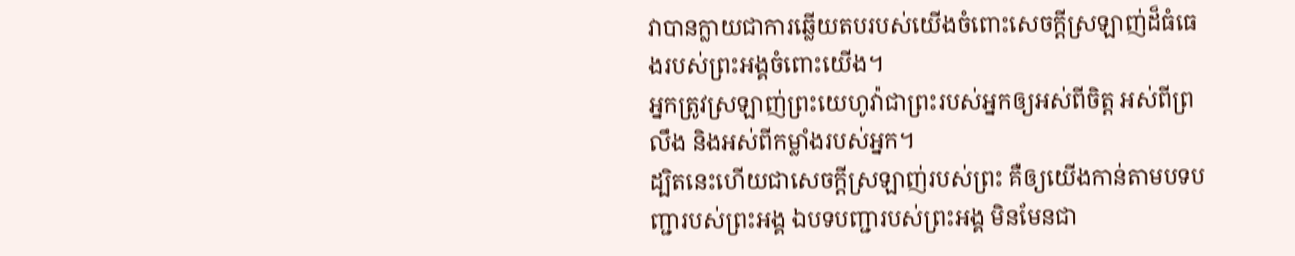វាបានក្លាយជាការឆ្លើយតបរបស់យើងចំពោះសេចក្តីស្រឡាញ់ដ៏ធំធេងរបស់ព្រះអង្គចំពោះយើង។
អ្នកត្រូវស្រឡាញ់ព្រះយេហូវ៉ាជាព្រះរបស់អ្នកឲ្យអស់ពីចិត្ត អស់ពីព្រលឹង និងអស់ពីកម្លាំងរបស់អ្នក។
ដ្បិតនេះហើយជាសេចក្ដីស្រឡាញ់របស់ព្រះ គឺឲ្យយើងកាន់តាមបទបញ្ជារបស់ព្រះអង្គ ឯបទបញ្ជារបស់ព្រះអង្គ មិនមែនជា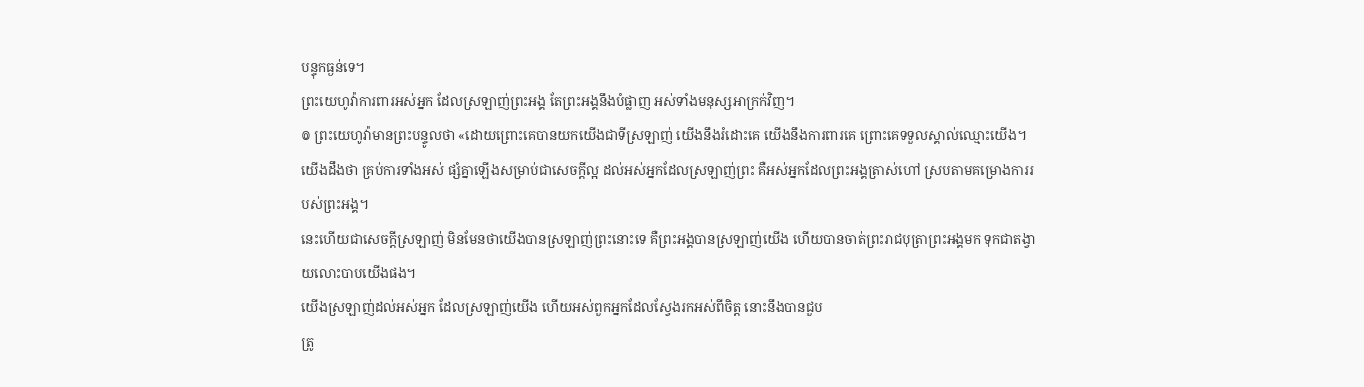បន្ទុកធ្ងន់ទេ។
ព្រះយេហូវ៉ាការពារអស់អ្នក ដែលស្រឡាញ់ព្រះអង្គ តែព្រះអង្គនឹងបំផ្លាញ អស់ទាំងមនុស្សអាក្រក់វិញ។
៙ ព្រះយេហូវ៉ាមានព្រះបន្ទូលថា «ដោយព្រោះគេបានយកយើងជាទីស្រឡាញ់ យើងនឹងរំដោះគេ យើងនឹងការពារគេ ព្រោះគេទទួលស្គាល់ឈ្មោះយើង។
យើងដឹងថា គ្រប់ការទាំងអស់ ផ្សំគ្នាឡើងសម្រាប់ជាសេចក្តីល្អ ដល់អស់អ្នកដែលស្រឡាញ់ព្រះ គឺអស់អ្នកដែលព្រះអង្គត្រាស់ហៅ ស្របតាមគម្រោងការរបស់ព្រះអង្គ។
នេះហើយជាសេចក្ដីស្រឡាញ់ មិនមែនថាយើងបានស្រឡាញ់ព្រះនោះទេ គឺព្រះអង្គបានស្រឡាញ់យើង ហើយបានចាត់ព្រះរាជបុត្រាព្រះអង្គមក ទុកជាតង្វាយលោះបាបយើងផង។
យើងស្រឡាញ់ដល់អស់អ្នក ដែលស្រឡាញ់យើង ហើយអស់ពួកអ្នកដែលស្វែងរកអស់ពីចិត្ត នោះនឹងបានជួប
ត្រូ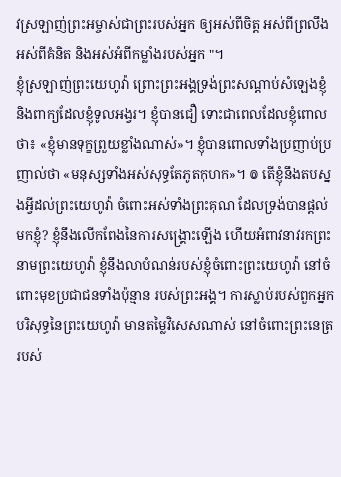វស្រឡាញ់ព្រះអម្ចាស់ជាព្រះរបស់អ្នក ឲ្យអស់ពីចិត្ត អស់ពីព្រលឹង អស់ពីគំនិត និងអស់អំពីកម្លាំងរបស់អ្នក "។
ខ្ញុំស្រឡាញ់ព្រះយេហូវ៉ា ព្រោះព្រះអង្គទ្រង់ព្រះសណ្ដាប់សំឡេងខ្ញុំ និងពាក្យដែលខ្ញុំទូលអង្វរ។ ខ្ញុំបានជឿ ទោះជាពេលដែលខ្ញុំពោលថា៖ «ខ្ញុំមានទុក្ខព្រួយខ្លាំងណាស់»។ ខ្ញុំបានពោលទាំងប្រញាប់ប្រញាល់ថា «មនុស្សទាំងអស់សុទ្ធតែភូតកុហក»។ ៙ តើខ្ញុំនឹងតបស្នងអ្វីដល់ព្រះយេហូវ៉ា ចំពោះអស់ទាំងព្រះគុណ ដែលទ្រង់បានផ្តល់មកខ្ញុំ? ខ្ញុំនឹងលើកពែងនៃការសង្គ្រោះឡើង ហើយអំពាវនាវរកព្រះនាមព្រះយេហូវ៉ា ខ្ញុំនឹងលាបំណន់របស់ខ្ញុំចំពោះព្រះយេហូវ៉ា នៅចំពោះមុខប្រជាជនទាំងប៉ុន្មាន របស់ព្រះអង្គ។ ការស្លាប់របស់ពួកអ្នកបរិសុទ្ធនៃព្រះយេហូវ៉ា មានតម្លៃវិសេសណាស់ នៅចំពោះព្រះនេត្ររបស់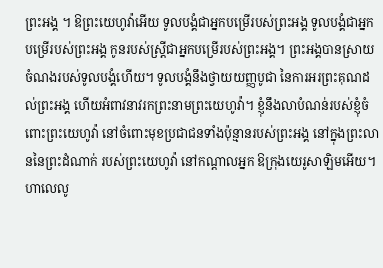ព្រះអង្គ ។ ឱព្រះយេហូវ៉ាអើយ ទូលបង្គំជាអ្នកបម្រើរបស់ព្រះអង្គ ទូលបង្គំជាអ្នកបម្រើរបស់ព្រះអង្គ កូនរបស់ស្ត្រីជាអ្នកបម្រើរបស់ព្រះអង្គ។ ព្រះអង្គបានស្រាយចំណងរបស់ទូលបង្គំហើយ។ ទូលបង្គំនឹងថ្វាយយញ្ញបូជា នៃការអរព្រះគុណដល់ព្រះអង្គ ហើយអំពាវនាវរកព្រះនាមព្រះយេហូវ៉ា។ ខ្ញុំនឹងលាបំណន់របស់ខ្ញុំចំពោះព្រះយេហូវ៉ា នៅចំពោះមុខប្រជាជនទាំងប៉ុន្មានរបស់ព្រះអង្គ នៅក្នុងព្រះលាននៃព្រះដំណាក់ របស់ព្រះយេហូវ៉ា នៅកណ្ដាលអ្នក ឱក្រុងយេរូសាឡិមអើយ។ ហាលេលូ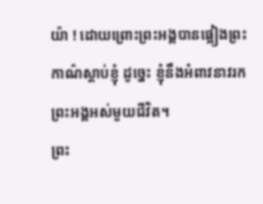យ៉ា ! ដោយព្រោះព្រះអង្គបានផ្អៀងព្រះកាណ៌ស្តាប់ខ្ញុំ ដូច្នេះ ខ្ញុំនឹងអំពាវនាវរកព្រះអង្គអស់មួយជីវិត។
ព្រះ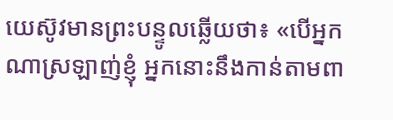យេស៊ូវមានព្រះបន្ទូលឆ្លើយថា៖ «បើអ្នកណាស្រឡាញ់ខ្ញុំ អ្នកនោះនឹងកាន់តាមពា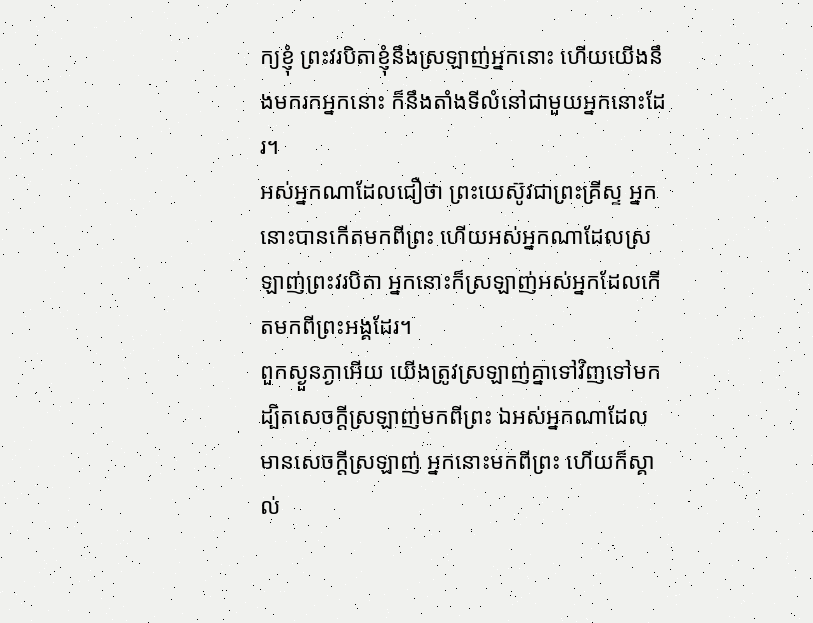ក្យខ្ញុំ ព្រះវរបិតាខ្ញុំនឹងស្រឡាញ់អ្នកនោះ ហើយយើងនឹងមករកអ្នកនោះ ក៏នឹងតាំងទីលំនៅជាមួយអ្នកនោះដែរ។
អស់អ្នកណាដែលជឿថា ព្រះយេស៊ូវជាព្រះគ្រីស្ទ អ្នកនោះបានកើតមកពីព្រះ ហើយអស់អ្នកណាដែលស្រឡាញ់ព្រះវរបិតា អ្នកនោះក៏ស្រឡាញ់អស់អ្នកដែលកើតមកពីព្រះអង្គដែរ។
ពួកស្ងួនភ្ងាអើយ យើងត្រូវស្រឡាញ់គ្នាទៅវិញទៅមក ដ្បិតសេចក្ដីស្រឡាញ់មកពីព្រះ ឯអស់អ្នកណាដែលមានសេចក្ដីស្រឡាញ់ អ្នកនោះមកពីព្រះ ហើយក៏ស្គាល់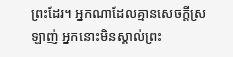ព្រះដែរ។ អ្នកណាដែលគ្មានសេចក្ដីស្រឡាញ់ អ្នកនោះមិនស្គាល់ព្រះ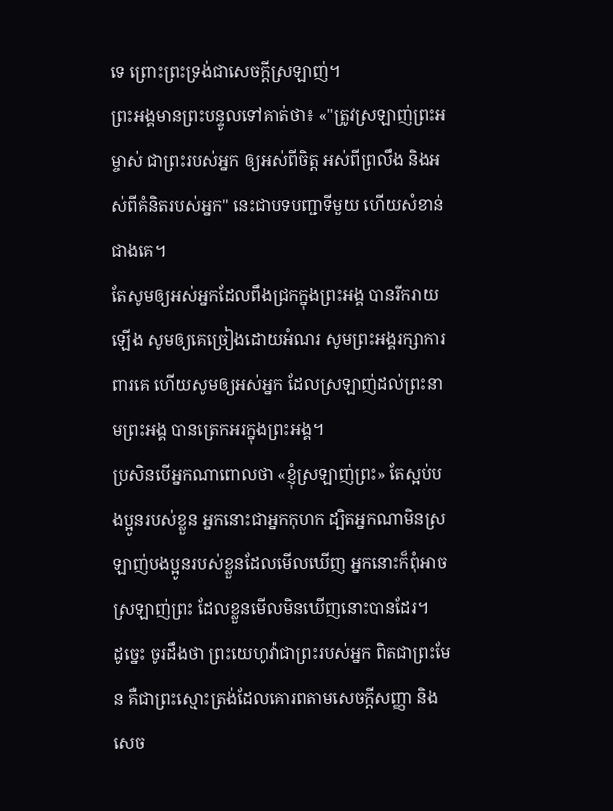ទេ ព្រោះព្រះទ្រង់ជាសេចក្ដីស្រឡាញ់។
ព្រះអង្គមានព្រះបន្ទូលទៅគាត់ថា៖ «"ត្រូវស្រឡាញ់ព្រះអម្ចាស់ ជាព្រះរបស់អ្នក ឲ្យអស់ពីចិត្ត អស់ពីព្រលឹង និងអស់ពីគំនិតរបស់អ្នក" នេះជាបទបញ្ជាទីមួយ ហើយសំខាន់ជាងគេ។
តែសូមឲ្យអស់អ្នកដែលពឹងជ្រកក្នុងព្រះអង្គ បានរីករាយឡើង សូមឲ្យគេច្រៀងដោយអំណរ សូមព្រះអង្គរក្សាការពារគេ ហើយសូមឲ្យអស់អ្នក ដែលស្រឡាញ់ដល់ព្រះនាមព្រះអង្គ បានត្រេកអរក្នុងព្រះអង្គ។
ប្រសិនបើអ្នកណាពោលថា «ខ្ញុំស្រឡាញ់ព្រះ» តែស្អប់បងប្អូនរបស់ខ្លួន អ្នកនោះជាអ្នកកុហក ដ្បិតអ្នកណាមិនស្រឡាញ់បងប្អូនរបស់ខ្លួនដែលមើលឃើញ អ្នកនោះក៏ពុំអាចស្រឡាញ់ព្រះ ដែលខ្លួនមើលមិនឃើញនោះបានដែរ។
ដូច្នេះ ចូរដឹងថា ព្រះយេហូវ៉ាជាព្រះរបស់អ្នក ពិតជាព្រះមែន គឺជាព្រះស្មោះត្រង់ដែលគោរពតាមសេចក្ដីសញ្ញា និងសេច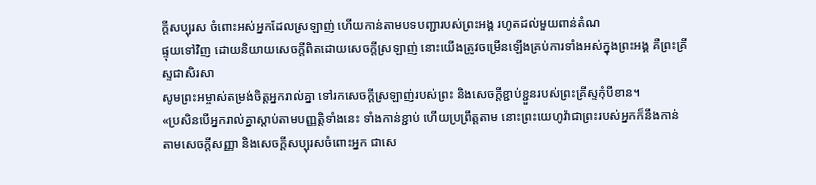ក្ដីសប្បុរស ចំពោះអស់អ្នកដែលស្រឡាញ់ ហើយកាន់តាមបទបញ្ជារបស់ព្រះអង្គ រហូតដល់មួយពាន់តំណ
ផ្ទុយទៅវិញ ដោយនិយាយសេចក្តីពិតដោយសេចក្តីស្រឡាញ់ នោះយើងត្រូវចម្រើនឡើងគ្រប់ការទាំងអស់ក្នុងព្រះអង្គ គឺព្រះគ្រីស្ទជាសិរសា
សូមព្រះអម្ចាស់តម្រង់ចិត្តអ្នករាល់គ្នា ទៅរកសេចក្ដីស្រឡាញ់របស់ព្រះ និងសេចក្ដីខ្ជាប់ខ្ជួនរបស់ព្រះគ្រីស្ទកុំបីខាន។
«ប្រសិនបើអ្នករាល់គ្នាស្តាប់តាមបញ្ញត្តិទាំងនេះ ទាំងកាន់ខ្ជាប់ ហើយប្រព្រឹត្តតាម នោះព្រះយេហូវ៉ាជាព្រះរបស់អ្នកក៏នឹងកាន់តាមសេចក្ដីសញ្ញា និងសេចក្ដីសប្បុរសចំពោះអ្នក ជាសេ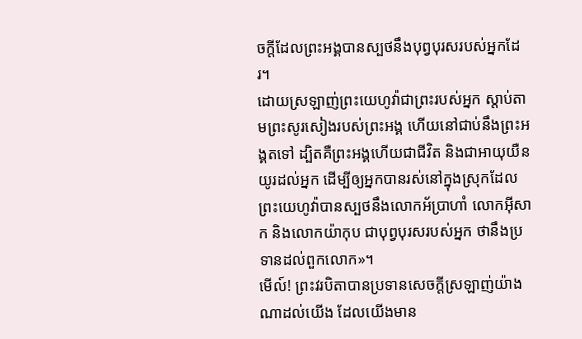ចក្ដីដែលព្រះអង្គបានស្បថនឹងបុព្វបុរសរបស់អ្នកដែរ។
ដោយស្រឡាញ់ព្រះយេហូវ៉ាជាព្រះរបស់អ្នក ស្តាប់តាមព្រះសូរសៀងរបស់ព្រះអង្គ ហើយនៅជាប់នឹងព្រះអង្គតទៅ ដ្បិតគឺព្រះអង្គហើយជាជីវិត និងជាអាយុយឺនយូរដល់អ្នក ដើម្បីឲ្យអ្នកបានរស់នៅក្នុងស្រុកដែលព្រះយេហូវ៉ាបានស្បថនឹងលោកអ័ប្រាហាំ លោកអ៊ីសាក និងលោកយ៉ាកុប ជាបុព្វបុរសរបស់អ្នក ថានឹងប្រទានដល់ពួកលោក»។
មើល៍! ព្រះវរបិតាបានប្រទានសេចក្ដីស្រឡាញ់យ៉ាងណាដល់យើង ដែលយើងមាន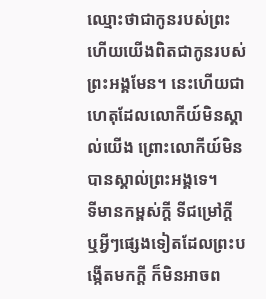ឈ្មោះថាជាកូនរបស់ព្រះ ហើយយើងពិតជាកូនរបស់ព្រះអង្គមែន។ នេះហើយជាហេតុដែលលោកីយ៍មិនស្គាល់យើង ព្រោះលោកីយ៍មិនបានស្គាល់ព្រះអង្គទេ។
ទីមានកម្ពស់ក្ដី ទីជម្រៅក្ដី ឬអ្វីៗផ្សេងទៀតដែលព្រះបង្កើតមកក្តី ក៏មិនអាចព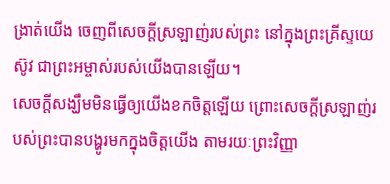ង្រាត់យើង ចេញពីសេចក្តីស្រឡាញ់របស់ព្រះ នៅក្នុងព្រះគ្រីស្ទយេស៊ូវ ជាព្រះអម្ចាស់របស់យើងបានឡើយ។
សេចក្តីសង្ឃឹមមិនធ្វើឲ្យយើងខកចិត្តឡើយ ព្រោះសេចក្តីស្រឡាញ់របស់ព្រះបានបង្ហូរមកក្នុងចិត្តយើង តាមរយៈព្រះវិញ្ញា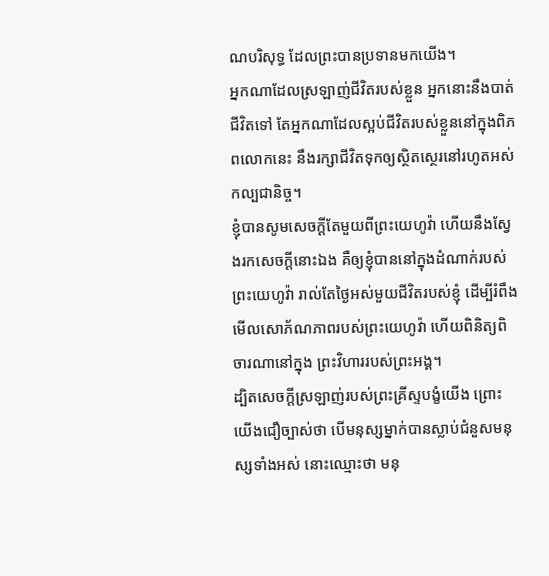ណបរិសុទ្ធ ដែលព្រះបានប្រទានមកយើង។
អ្នកណាដែលស្រឡាញ់ជីវិតរបស់ខ្លួន អ្នកនោះនឹងបាត់ជីវិតទៅ តែអ្នកណាដែលស្អប់ជីវិតរបស់ខ្លួននៅក្នុងពិភពលោកនេះ នឹងរក្សាជីវិតទុកឲ្យស្ថិតស្ថេរនៅរហូតអស់កល្បជានិច្ច។
ខ្ញុំបានសូមសេចក្ដីតែមួយពីព្រះយេហូវ៉ា ហើយនឹងស្វែងរកសេចក្ដីនោះឯង គឺឲ្យខ្ញុំបាននៅក្នុងដំណាក់របស់ព្រះយេហូវ៉ា រាល់តែថ្ងៃអស់មួយជីវិតរបស់ខ្ញុំ ដើម្បីរំពឹងមើលសោភ័ណភាពរបស់ព្រះយេហូវ៉ា ហើយពិនិត្យពិចារណានៅក្នុង ព្រះវិហាររបស់ព្រះអង្គ។
ដ្បិតសេចក្តីស្រឡាញ់របស់ព្រះគ្រីស្ទបង្ខំយើង ព្រោះយើងជឿច្បាស់ថា បើមនុស្សម្នាក់បានស្លាប់ជំនួសមនុស្សទាំងអស់ នោះឈ្មោះថា មនុ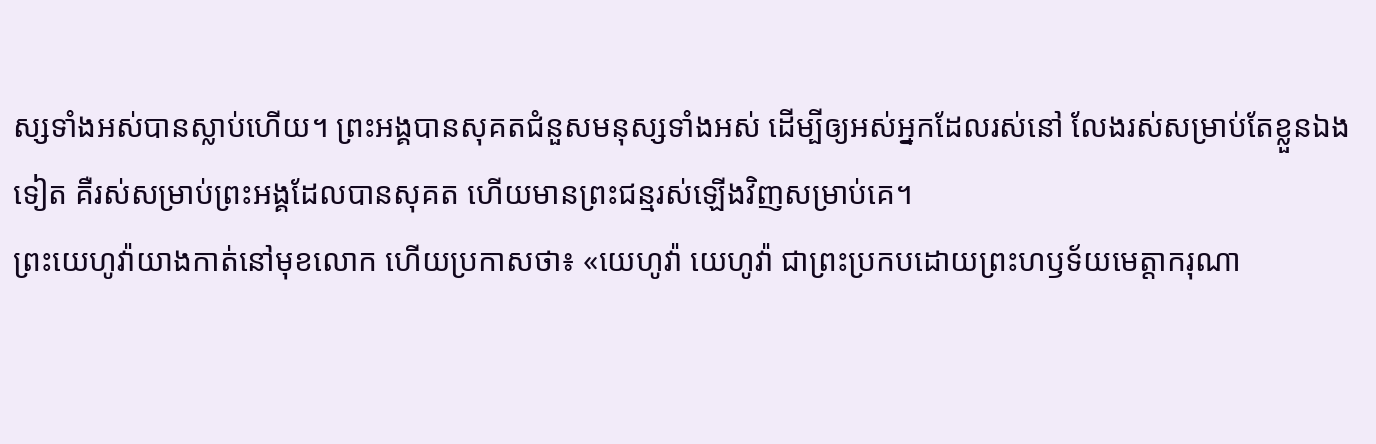ស្សទាំងអស់បានស្លាប់ហើយ។ ព្រះអង្គបានសុគតជំនួសមនុស្សទាំងអស់ ដើម្បីឲ្យអស់អ្នកដែលរស់នៅ លែងរស់សម្រាប់តែខ្លួនឯងទៀត គឺរស់សម្រាប់ព្រះអង្គដែលបានសុគត ហើយមានព្រះជន្មរស់ឡើងវិញសម្រាប់គេ។
ព្រះយេហូវ៉ាយាងកាត់នៅមុខលោក ហើយប្រកាសថា៖ «យេហូវ៉ា យេហូវ៉ា ជាព្រះប្រកបដោយព្រះហឫទ័យមេត្តាករុណា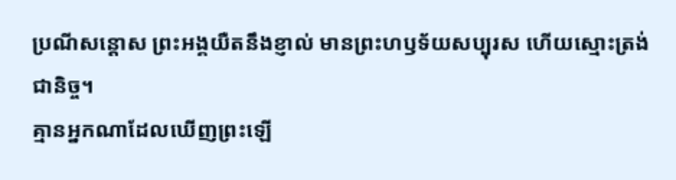ប្រណីសន្តោស ព្រះអង្គយឺតនឹងខ្ញាល់ មានព្រះហឫទ័យសប្បុរស ហើយស្មោះត្រង់ជានិច្ច។
គ្មានអ្នកណាដែលឃើញព្រះឡើ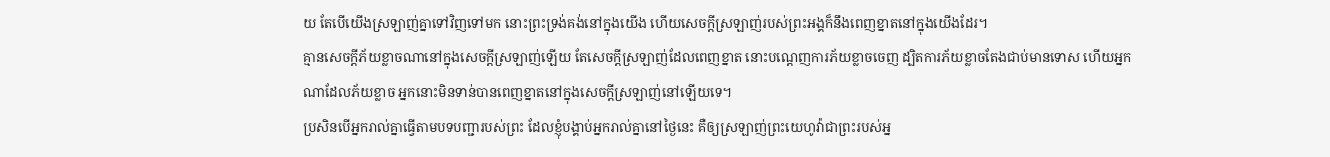យ តែបើយើងស្រឡាញ់គ្នាទៅវិញទៅមក នោះព្រះទ្រង់គង់នៅក្នុងយើង ហើយសេចក្ដីស្រឡាញ់របស់ព្រះអង្គក៏នឹងពេញខ្នាតនៅក្នុងយើងដែរ។
គ្មានសេចក្ដីភ័យខ្លាចណានៅក្នុងសេចក្ដីស្រឡាញ់ឡើយ តែសេចក្ដីស្រឡាញ់ដែលពេញខ្នាត នោះបណ្តេញការភ័យខ្លាចចេញ ដ្បិតការភ័យខ្លាចតែងជាប់មានទោស ហើយអ្នកណាដែលភ័យខ្លាច អ្នកនោះមិនទាន់បានពេញខ្នាតនៅក្នុងសេចក្ដីស្រឡាញ់នៅឡើយទេ។
ប្រសិនបើអ្នករាល់គ្នាធ្វើតាមបទបញ្ជារបស់ព្រះ ដែលខ្ញុំបង្គាប់អ្នករាល់គ្នានៅថ្ងៃនេះ គឺឲ្យស្រឡាញ់ព្រះយេហូវ៉ាជាព្រះរបស់អ្ន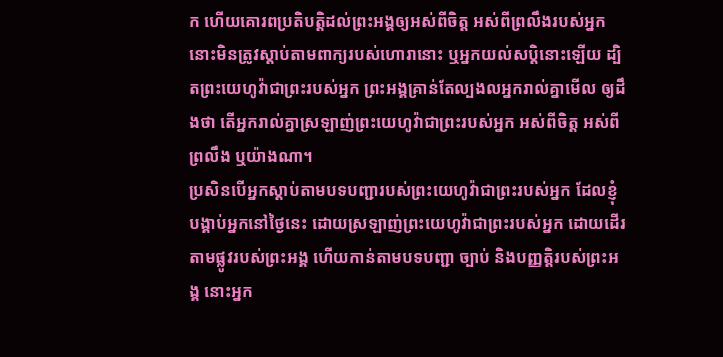ក ហើយគោរពប្រតិបត្តិដល់ព្រះអង្គឲ្យអស់ពីចិត្ត អស់ពីព្រលឹងរបស់អ្នក
នោះមិនត្រូវស្តាប់តាមពាក្យរបស់ហោរានោះ ឬអ្នកយល់សប្តិនោះឡើយ ដ្បិតព្រះយេហូវ៉ាជាព្រះរបស់អ្នក ព្រះអង្គគ្រាន់តែល្បងលអ្នករាល់គ្នាមើល ឲ្យដឹងថា តើអ្នករាល់គ្នាស្រឡាញ់ព្រះយេហូវ៉ាជាព្រះរបស់អ្នក អស់ពីចិត្ត អស់ពីព្រលឹង ឬយ៉ាងណា។
ប្រសិនបើអ្នកស្ដាប់តាមបទបញ្ជារបស់ព្រះយេហូវ៉ាជាព្រះរបស់អ្នក ដែលខ្ញុំបង្គាប់អ្នកនៅថ្ងៃនេះ ដោយស្រឡាញ់ព្រះយេហូវ៉ាជាព្រះរបស់អ្នក ដោយដើរតាមផ្លូវរបស់ព្រះអង្គ ហើយកាន់តាមបទបញ្ជា ច្បាប់ និងបញ្ញត្តិរបស់ព្រះអង្គ នោះអ្នក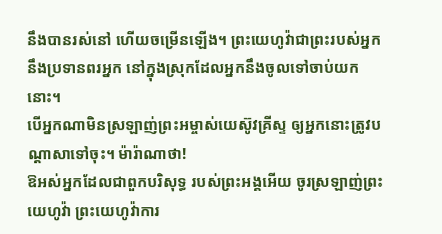នឹងបានរស់នៅ ហើយចម្រើនឡើង។ ព្រះយេហូវ៉ាជាព្រះរបស់អ្នក នឹងប្រទានពរអ្នក នៅក្នុងស្រុកដែលអ្នកនឹងចូលទៅចាប់យកនោះ។
បើអ្នកណាមិនស្រឡាញ់ព្រះអម្ចាស់យេស៊ូវគ្រីស្ទ ឲ្យអ្នកនោះត្រូវបណ្តាសាទៅចុះ។ ម៉ារ៉ាណាថា!
ឱអស់អ្នកដែលជាពួកបរិសុទ្ធ របស់ព្រះអង្គអើយ ចូរស្រឡាញ់ព្រះយេហូវ៉ា ព្រះយេហូវ៉ាការ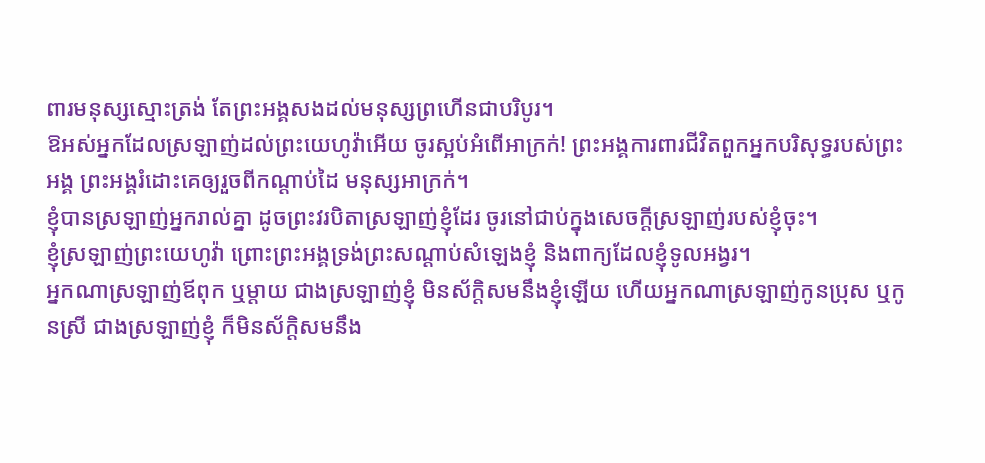ពារមនុស្សស្មោះត្រង់ តែព្រះអង្គសងដល់មនុស្សព្រហើនជាបរិបូរ។
ឱអស់អ្នកដែលស្រឡាញ់ដល់ព្រះយេហូវ៉ាអើយ ចូរស្អប់អំពើអាក្រក់! ព្រះអង្គការពារជីវិតពួកអ្នកបរិសុទ្ធរបស់ព្រះអង្គ ព្រះអង្គរំដោះគេឲ្យរួចពីកណ្ដាប់ដៃ មនុស្សអាក្រក់។
ខ្ញុំបានស្រឡាញ់អ្នករាល់គ្នា ដូចព្រះវរបិតាស្រឡាញ់ខ្ញុំដែរ ចូរនៅជាប់ក្នុងសេចក្តីស្រឡាញ់របស់ខ្ញុំចុះ។
ខ្ញុំស្រឡាញ់ព្រះយេហូវ៉ា ព្រោះព្រះអង្គទ្រង់ព្រះសណ្ដាប់សំឡេងខ្ញុំ និងពាក្យដែលខ្ញុំទូលអង្វរ។
អ្នកណាស្រឡាញ់ឪពុក ឬម្តាយ ជាងស្រឡាញ់ខ្ញុំ មិនស័ក្តិសមនឹងខ្ញុំឡើយ ហើយអ្នកណាស្រឡាញ់កូនប្រុស ឬកូនស្រី ជាងស្រឡាញ់ខ្ញុំ ក៏មិនស័ក្ដិសមនឹង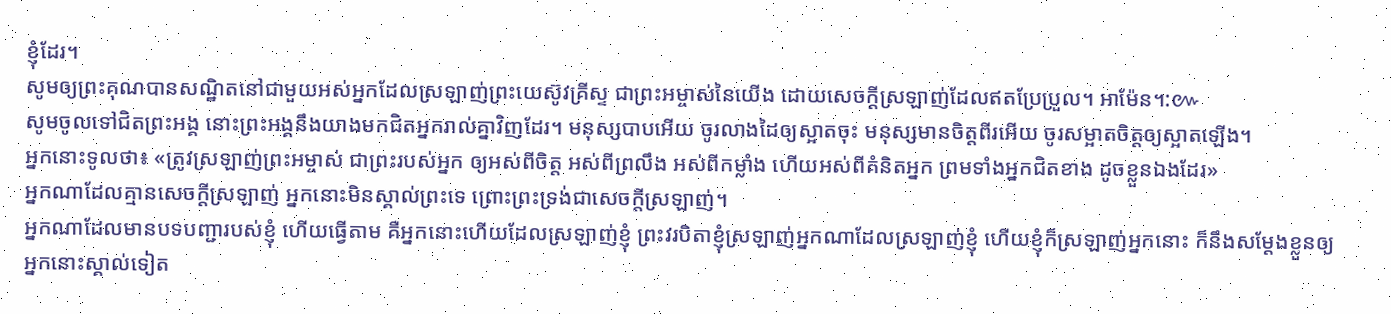ខ្ញុំដែរ។
សូមឲ្យព្រះគុណបានសណ្ឋិតនៅជាមួយអស់អ្នកដែលស្រឡាញ់ព្រះយេស៊ូវគ្រីស្ទ ជាព្រះអម្ចាស់នៃយើង ដោយសេចក្ដីស្រឡាញ់ដែលឥតប្រែប្រួល។ អាម៉ែន។:៚
សូមចូលទៅជិតព្រះអង្គ នោះព្រះអង្គនឹងយាងមកជិតអ្នករាល់គ្នាវិញដែរ។ មនុស្សបាបអើយ ចូរលាងដៃឲ្យស្អាតចុះ មនុស្សមានចិត្តពីរអើយ ចូរសម្អាតចិត្តឲ្យស្អាតឡើង។
អ្នកនោះទូលថា៖ «ត្រូវស្រឡាញ់ព្រះអម្ចាស់ ជាព្រះរបស់អ្នក ឲ្យអស់ពីចិត្ត អស់ពីព្រលឹង អស់ពីកម្លាំង ហើយអស់ពីគំនិតអ្នក ព្រមទាំងអ្នកជិតខាង ដូចខ្លួនឯងដែរ»
អ្នកណាដែលគ្មានសេចក្ដីស្រឡាញ់ អ្នកនោះមិនស្គាល់ព្រះទេ ព្រោះព្រះទ្រង់ជាសេចក្ដីស្រឡាញ់។
អ្នកណាដែលមានបទបញ្ជារបស់ខ្ញុំ ហើយធ្វើតាម គឺអ្នកនោះហើយដែលស្រឡាញ់ខ្ញុំ ព្រះវរបិតាខ្ញុំស្រឡាញ់អ្នកណាដែលស្រឡាញ់ខ្ញុំ ហើយខ្ញុំក៏ស្រឡាញ់អ្នកនោះ ក៏នឹងសម្តែងខ្លួនឲ្យអ្នកនោះស្គាល់ទៀត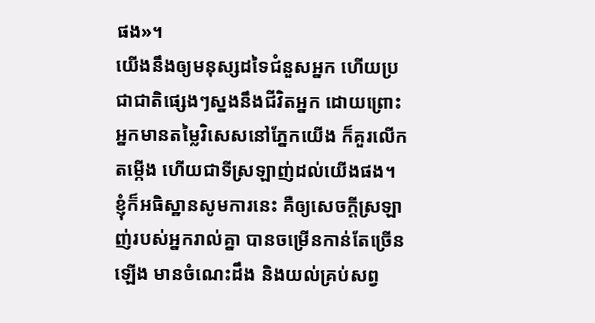ផង»។
យើងនឹងឲ្យមនុស្សដទៃជំនួសអ្នក ហើយប្រជាជាតិផ្សេងៗស្នងនឹងជីវិតអ្នក ដោយព្រោះអ្នកមានតម្លៃវិសេសនៅភ្នែកយើង ក៏គួរលើកតម្កើង ហើយជាទីស្រឡាញ់ដល់យើងផង។
ខ្ញុំក៏អធិស្ឋានសូមការនេះ គឺឲ្យសេចក្ដីស្រឡាញ់របស់អ្នករាល់គ្នា បានចម្រើនកាន់តែច្រើនឡើង មានចំណេះដឹង និងយល់គ្រប់សព្វ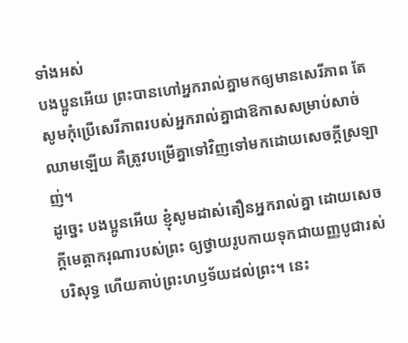ទាំងអស់
បងប្អូនអើយ ព្រះបានហៅអ្នករាល់គ្នាមកឲ្យមានសេរីភាព តែសូមកុំប្រើសេរីភាពរបស់អ្នករាល់គ្នាជាឱកាសសម្រាប់សាច់ឈាមឡើយ គឺត្រូវបម្រើគ្នាទៅវិញទៅមកដោយសេចក្ដីស្រឡាញ់។
ដូច្នេះ បងប្អូនអើយ ខ្ញុំសូមដាស់តឿនអ្នករាល់គ្នា ដោយសេចក្តីមេត្តាករុណារបស់ព្រះ ឲ្យថ្វាយរូបកាយទុកជាយញ្ញបូជារស់ បរិសុទ្ធ ហើយគាប់ព្រះហឫទ័យដល់ព្រះ។ នេះ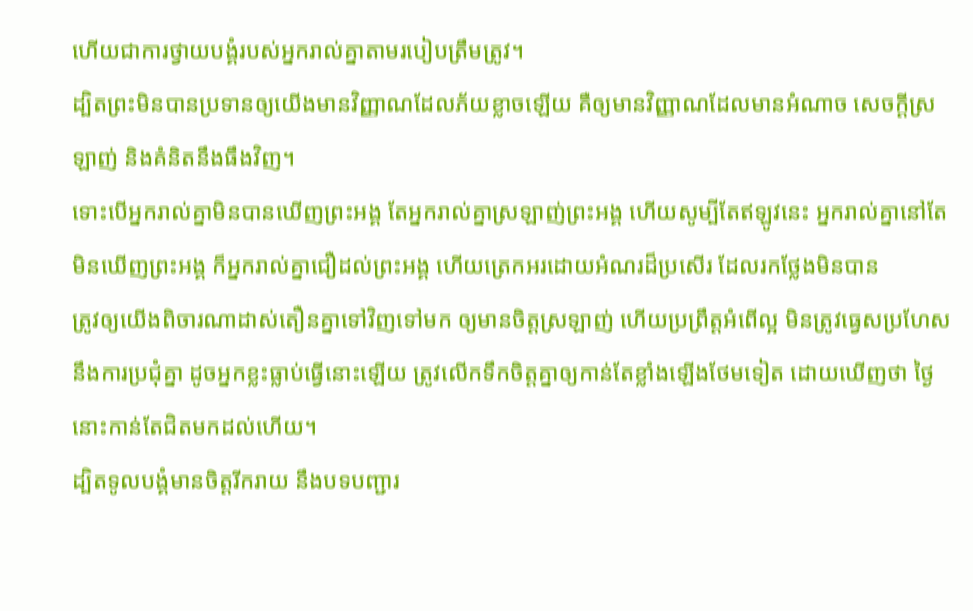ហើយជាការថ្វាយបង្គំរបស់អ្នករាល់គ្នាតាមរបៀបត្រឹមត្រូវ។
ដ្បិតព្រះមិនបានប្រទានឲ្យយើងមានវិញ្ញាណដែលភ័យខ្លាចឡើយ គឺឲ្យមានវិញ្ញាណដែលមានអំណាច សេចក្ដីស្រឡាញ់ និងគំនិតនឹងធឹងវិញ។
ទោះបើអ្នករាល់គ្នាមិនបានឃើញព្រះអង្គ តែអ្នករាល់គ្នាស្រឡាញ់ព្រះអង្គ ហើយសូម្បីតែឥឡូវនេះ អ្នករាល់គ្នានៅតែមិនឃើញព្រះអង្គ ក៏អ្នករាល់គ្នាជឿដល់ព្រះអង្គ ហើយត្រេកអរដោយអំណរដ៏ប្រសើរ ដែលរកថ្លែងមិនបាន
ត្រូវឲ្យយើងពិចារណាដាស់តឿនគ្នាទៅវិញទៅមក ឲ្យមានចិត្តស្រឡាញ់ ហើយប្រព្រឹត្តអំពើល្អ មិនត្រូវធ្វេសប្រហែសនឹងការប្រជុំគ្នា ដូចអ្នកខ្លះធ្លាប់ធ្វើនោះឡើយ ត្រូវលើកទឹកចិត្តគ្នាឲ្យកាន់តែខ្លាំងឡើងថែមទៀត ដោយឃើញថា ថ្ងៃនោះកាន់តែជិតមកដល់ហើយ។
ដ្បិតទូលបង្គំមានចិត្តរីករាយ នឹងបទបញ្ជារ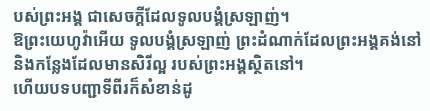បស់ព្រះអង្គ ជាសេចក្ដីដែលទូលបង្គំស្រឡាញ់។
ឱព្រះយេហូវ៉ាអើយ ទូលបង្គំស្រឡាញ់ ព្រះដំណាក់ដែលព្រះអង្គគង់នៅ និងកន្លែងដែលមានសិរីល្អ របស់ព្រះអង្គស្ថិតនៅ។
ហើយបទបញ្ជាទីពីរក៏សំខាន់ដូ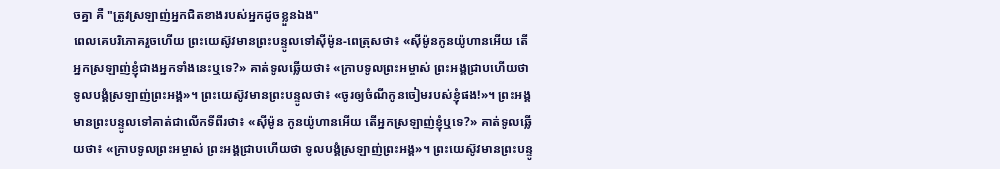ចគ្នា គឺ "ត្រូវស្រឡាញ់អ្នកជិតខាងរបស់អ្នកដូចខ្លួនឯង"
ពេលគេបរិភោគរួចហើយ ព្រះយេស៊ូវមានព្រះបន្ទូលទៅស៊ីម៉ូន-ពេត្រុសថា៖ «ស៊ីម៉ូនកូនយ៉ូហានអើយ តើអ្នកស្រឡាញ់ខ្ញុំជាងអ្នកទាំងនេះឬទេ?» គាត់ទូលឆ្លើយថា៖ «ក្រាបទូលព្រះអម្ចាស់ ព្រះអង្គជ្រាបហើយថា ទូលបង្គំស្រឡាញ់ព្រះអង្គ»។ ព្រះយេស៊ូវមានព្រះបន្ទូលថា៖ «ចូរឲ្យចំណីកូនចៀមរបស់ខ្ញុំផង!»។ ព្រះអង្គមានព្រះបន្ទូលទៅគាត់ជាលើកទីពីរថា៖ «ស៊ីម៉ូន កូនយ៉ូហានអើយ តើអ្នកស្រឡាញ់ខ្ញុំឬទេ?» គាត់ទូលឆ្លើយថា៖ «ក្រាបទូលព្រះអម្ចាស់ ព្រះអង្គជ្រាបហើយថា ទូលបង្គំស្រឡាញ់ព្រះអង្គ»។ ព្រះយេស៊ូវមានព្រះបន្ទូ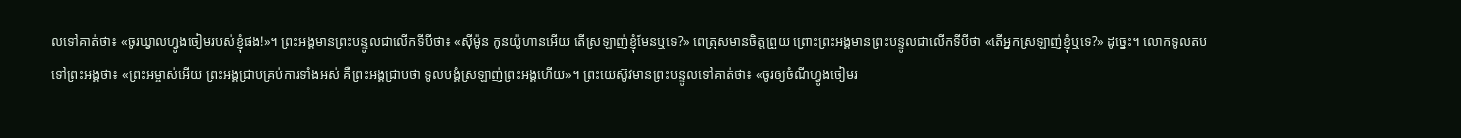លទៅគាត់ថា៖ «ចូរឃ្វាលហ្វូងចៀមរបស់ខ្ញុំផង!»។ ព្រះអង្គមានព្រះបន្ទូលជាលើកទីបីថា៖ «ស៊ីម៉ូន កូនយ៉ូហានអើយ តើស្រឡាញ់ខ្ញុំមែនឬទេ?» ពេត្រុសមានចិត្តព្រួយ ព្រោះព្រះអង្គមានព្រះបន្ទូលជាលើកទីបីថា «តើអ្នកស្រឡាញ់ខ្ញុំឬទេ?» ដូច្នេះ។ លោកទូលតបទៅព្រះអង្គថា៖ «ព្រះអម្ចាស់អើយ ព្រះអង្គជ្រាបគ្រប់ការទាំងអស់ គឺព្រះអង្គជ្រាបថា ទូលបង្គំស្រឡាញ់ព្រះអង្គហើយ»។ ព្រះយេស៊ូវមានព្រះបន្ទូលទៅគាត់ថា៖ «ចូរឲ្យចំណីហ្វូងចៀមរ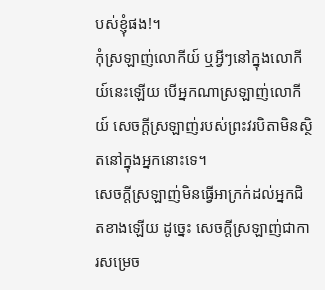បស់ខ្ញុំផង!។
កុំស្រឡាញ់លោកីយ៍ ឬអ្វីៗនៅក្នុងលោកីយ៍នេះឡើយ បើអ្នកណាស្រឡាញ់លោកីយ៍ សេចក្ដីស្រឡាញ់របស់ព្រះវរបិតាមិនស្ថិតនៅក្នុងអ្នកនោះទេ។
សេចក្តីស្រឡាញ់មិនធ្វើអាក្រក់ដល់អ្នកជិតខាងឡើយ ដូច្នេះ សេចក្តីស្រឡាញ់ជាការសម្រេច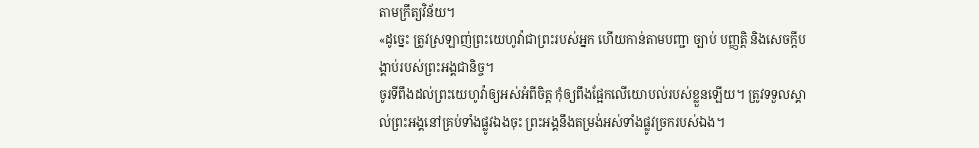តាមក្រឹត្យវិន័យ។
«ដូច្នេះ ត្រូវស្រឡាញ់ព្រះយេហូវ៉ាជាព្រះរបស់អ្នក ហើយកាន់តាមបញ្ជា ច្បាប់ បញ្ញត្តិ និងសេចក្ដីបង្គាប់របស់ព្រះអង្គជានិច្ច។
ចូរទីពឹងដល់ព្រះយេហូវ៉ាឲ្យអស់អំពីចិត្ត កុំឲ្យពឹងផ្អែកលើយោបល់របស់ខ្លួនឡើយ។ ត្រូវទទួលស្គាល់ព្រះអង្គនៅគ្រប់ទាំងផ្លូវឯងចុះ ព្រះអង្គនឹងតម្រង់អស់ទាំងផ្លូវច្រករបស់ឯង។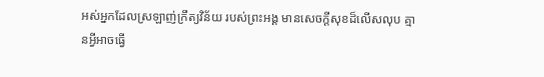អស់អ្នកដែលស្រឡាញ់ក្រឹត្យវិន័យ របស់ព្រះអង្គ មានសេចក្ដីសុខដ៏លើសលុប គ្មានអ្វីអាចធ្វើ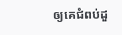ឲ្យគេជំពប់ដួ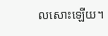លសោះឡើយ។